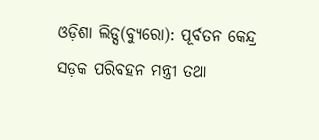ଓଡ଼ିଶା ଲିଡ୍ସ(ବ୍ୟୁରୋ): ପୂର୍ବତନ କେନ୍ଦ୍ର ସଡ଼କ ପରିବହନ ମନ୍ତ୍ରୀ ତଥା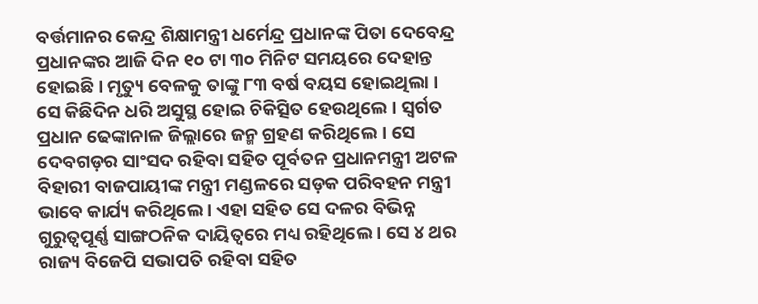ବର୍ତ୍ତମାନର କେନ୍ଦ୍ର ଶିକ୍ଷାମନ୍ତ୍ରୀ ଧର୍ମେନ୍ଦ୍ର ପ୍ରଧାନଙ୍କ ପିତା ଦେବେନ୍ଦ୍ର ପ୍ରଧାନଙ୍କର ଆଜି ଦିନ ୧୦ ଟା ୩୦ ମିନିଟ ସମୟରେ ଦେହାନ୍ତ ହୋଇଛି । ମୃତ୍ୟୁ ବେଳକୁ ତାଙ୍କୁ ୮୩ ବର୍ଷ ବୟସ ହୋଇଥିଲା । ସେ କିଛିଦିନ ଧରି ଅସୁସ୍ଥ ହୋଇ ଚିକିତ୍ସିତ ହେଉଥିଲେ । ସ୍ୱର୍ଗତ ପ୍ରଧାନ ଢେଙ୍କାନାଳ ଜିଲ୍ଲାରେ ଜନ୍ମ ଗ୍ରହଣ କରିଥିଲେ। ସେ ଦେବଗଡ଼ର ସାଂସଦ ରହିବା ସହିତ ପୂର୍ବତନ ପ୍ରଧାନମନ୍ତ୍ରୀ ଅଟଳ ବିହାରୀ ବାଜପାୟୀଙ୍କ ମନ୍ତ୍ରୀ ମଣ୍ଡଳରେ ସଡ଼କ ପରିବହନ ମନ୍ତ୍ରୀ ଭାବେ କାର୍ଯ୍ୟ କରିଥିଲେ । ଏହା ସହିତ ସେ ଦଳର ବିଭିନ୍ନ ଗୁରୁତ୍ୱପୂର୍ଣ୍ଣ ସାଙ୍ଗଠନିକ ଦାୟିତ୍ୱରେ ମଧ୍ୟ ରହିଥିଲେ । ସେ ୪ ଥର ରାଜ୍ୟ ବିଜେପି ସଭାପତି ରହିବା ସହିତ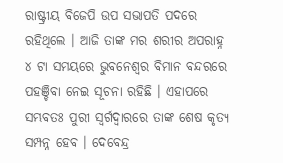ରାଷ୍ଟ୍ରୀୟ ବିଜେପି ଉପ ସଭାପତି ପଦରେ ରହିଥିଲେ । ଆଜି ତାଙ୍କ ମର ଶରୀର ଅପରାହ୍ନ ୪ ଟା ସମୟରେ ଭୁବନେଶ୍ୱର ବିମାନ ବନ୍ଦରରେ ପହଞ୍ଚିବା ନେଇ ସୂଚନା ରହିଛି । ଏହାପରେ ସମ୍ଭବତଃ ପୁରୀ ସ୍ୱର୍ଗଦ୍ୱାରରେ ତାଙ୍କ ଶେଷ କୃତ୍ୟ ସମ୍ପନ୍ନ ହେବ । ଦେବେନ୍ଦ୍ର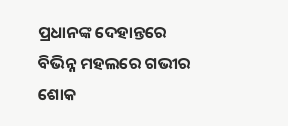ପ୍ରଧାନଙ୍କ ଦେହାନ୍ତରେ ବିଭିନ୍ନ ମହଲରେ ଗଭୀର ଶୋକ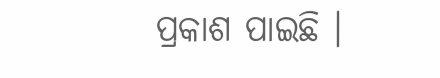ପ୍ରକାଶ ପାଇଛି ।